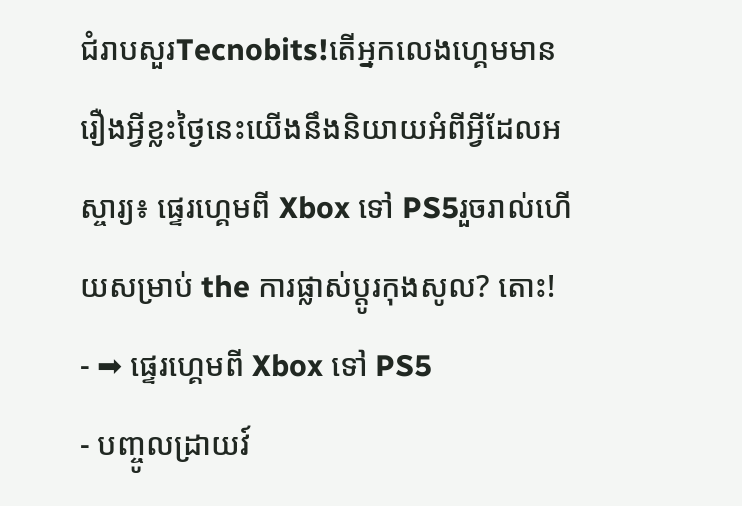ជំរាបសួរTecnobits!តើអ្នកលេងហ្គេមមានរឿងអ្វីខ្លះថ្ងៃនេះយើងនឹងនិយាយអំពីអ្វីដែលអស្ចារ្យ៖ ផ្ទេរហ្គេមពី Xbox ទៅ PS5រួចរាល់ហើយសម្រាប់ the ការផ្លាស់ប្តូរកុងសូល? តោះ!
- ➡ ផ្ទេរហ្គេមពី Xbox ទៅ PS5
- បញ្ចូលដ្រាយវ៍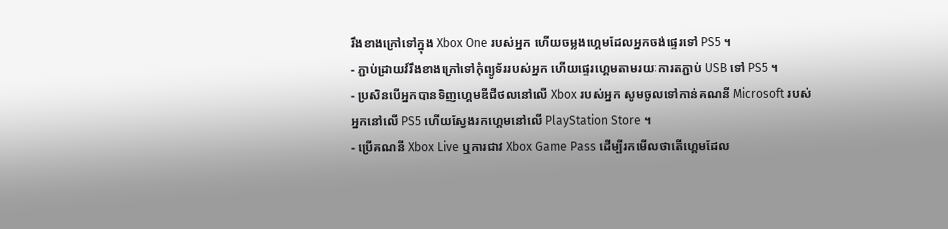រឹងខាងក្រៅទៅក្នុង Xbox One របស់អ្នក ហើយចម្លងហ្គេមដែលអ្នកចង់ផ្ទេរទៅ PS5 ។
- ភ្ជាប់ដ្រាយវ៍រឹងខាងក្រៅទៅកុំព្យូទ័ររបស់អ្នក ហើយផ្ទេរហ្គេមតាមរយៈការតភ្ជាប់ USB ទៅ PS5 ។
- ប្រសិនបើអ្នកបានទិញហ្គេមឌីជីថលនៅលើ Xbox របស់អ្នក សូមចូលទៅកាន់គណនី Microsoft របស់អ្នកនៅលើ PS5 ហើយស្វែងរកហ្គេមនៅលើ PlayStation Store ។
- ប្រើគណនី Xbox Live ឬការជាវ Xbox Game Pass ដើម្បីរកមើលថាតើហ្គេមដែល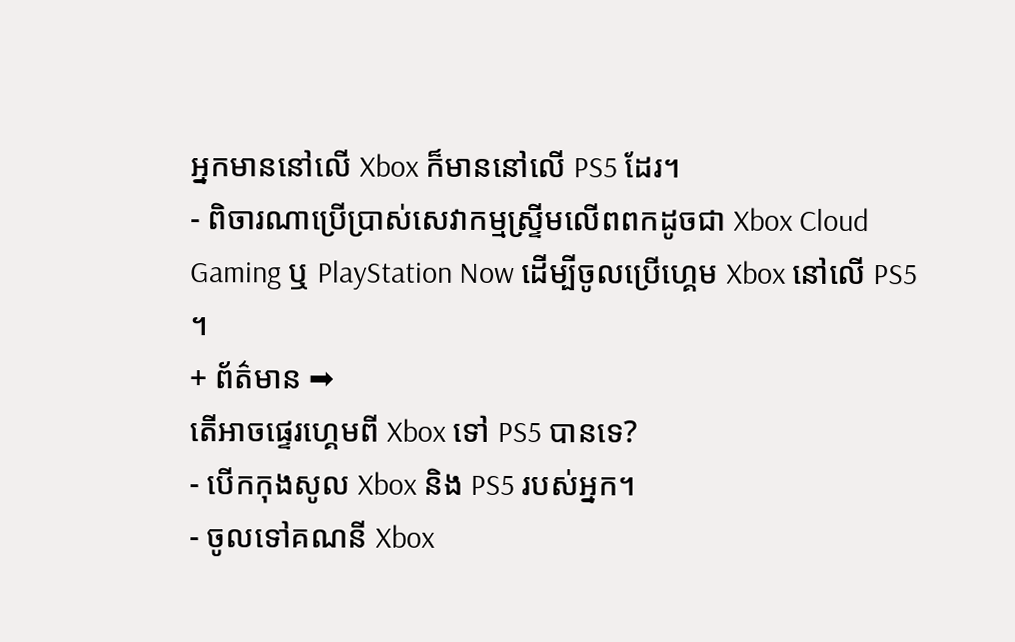អ្នកមាននៅលើ Xbox ក៏មាននៅលើ PS5 ដែរ។
- ពិចារណាប្រើប្រាស់សេវាកម្មស្ទ្រីមលើពពកដូចជា Xbox Cloud Gaming ឬ PlayStation Now ដើម្បីចូលប្រើហ្គេម Xbox នៅលើ PS5 ។
+ ព័ត៌មាន ➡
តើអាចផ្ទេរហ្គេមពី Xbox ទៅ PS5 បានទេ?
- បើកកុងសូល Xbox និង PS5 របស់អ្នក។
- ចូលទៅគណនី Xbox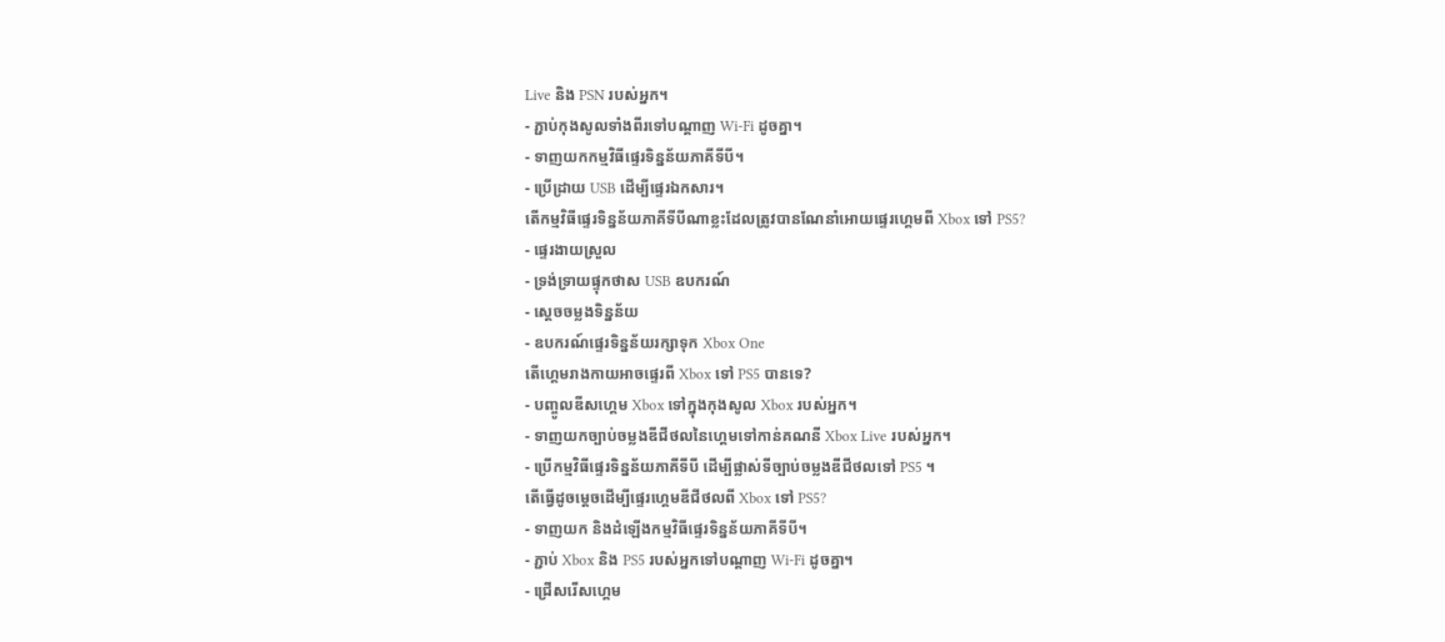Live និង PSN របស់អ្នក។
- ភ្ជាប់កុងសូលទាំងពីរទៅបណ្តាញ Wi-Fi ដូចគ្នា។
- ទាញយកកម្មវិធីផ្ទេរទិន្នន័យភាគីទីបី។
- ប្រើដ្រាយ USB ដើម្បីផ្ទេរឯកសារ។
តើកម្មវិធីផ្ទេរទិន្នន័យភាគីទីបីណាខ្លះដែលត្រូវបានណែនាំអោយផ្ទេរហ្គេមពី Xbox ទៅ PS5?
- ផ្ទេរងាយស្រួល
- ទ្រង់ទ្រាយផ្ទុកថាស USB ឧបករណ៍
- ស្តេចចម្លងទិន្នន័យ
- ឧបករណ៍ផ្ទេរទិន្នន័យរក្សាទុក Xbox One
តើហ្គេមរាងកាយអាចផ្ទេរពី Xbox ទៅ PS5 បានទេ?
- បញ្ចូលឌីសហ្គេម Xbox ទៅក្នុងកុងសូល Xbox របស់អ្នក។
- ទាញយកច្បាប់ចម្លងឌីជីថលនៃហ្គេមទៅកាន់គណនី Xbox Live របស់អ្នក។
- ប្រើកម្មវិធីផ្ទេរទិន្នន័យភាគីទីបី ដើម្បីផ្លាស់ទីច្បាប់ចម្លងឌីជីថលទៅ PS5 ។
តើធ្វើដូចម្តេចដើម្បីផ្ទេរហ្គេមឌីជីថលពី Xbox ទៅ PS5?
- ទាញយក និងដំឡើងកម្មវិធីផ្ទេរទិន្នន័យភាគីទីបី។
- ភ្ជាប់ Xbox និង PS5 របស់អ្នកទៅបណ្តាញ Wi-Fi ដូចគ្នា។
- ជ្រើសរើសហ្គេម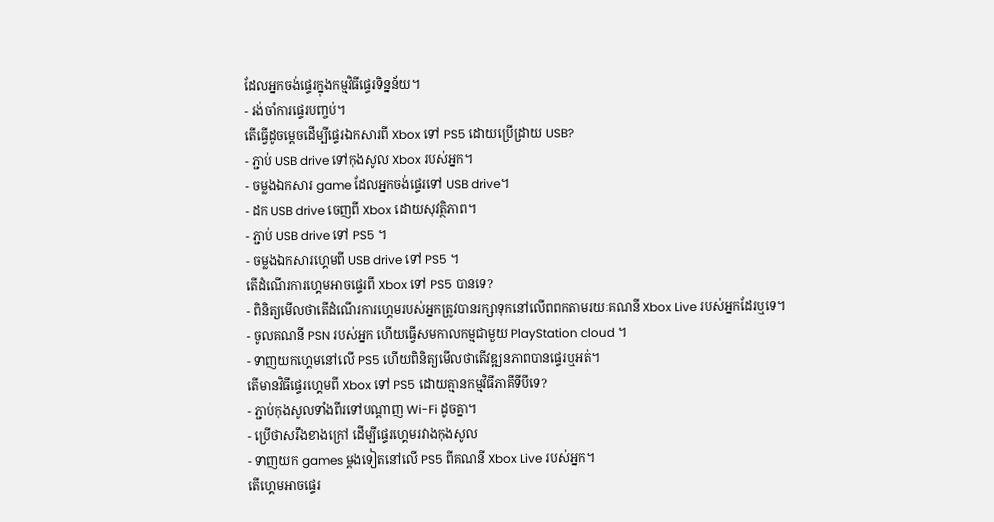ដែលអ្នកចង់ផ្ទេរក្នុងកម្មវិធីផ្ទេរទិន្នន័យ។
- រង់ចាំការផ្ទេរបញ្ចប់។
តើធ្វើដូចម្តេចដើម្បីផ្ទេរឯកសារពី Xbox ទៅ PS5 ដោយប្រើដ្រាយ USB?
- ភ្ជាប់ USB drive ទៅកុងសូល Xbox របស់អ្នក។
- ចម្លងឯកសារ game ដែលអ្នកចង់ផ្ទេរទៅ USB drive។
- ដក USB drive ចេញពី Xbox ដោយសុវត្ថិភាព។
- ភ្ជាប់ USB drive ទៅ PS5 ។
- ចម្លងឯកសារហ្គេមពី USB drive ទៅ PS5 ។
តើដំណើរការហ្គេមអាចផ្ទេរពី Xbox ទៅ PS5 បានទេ?
- ពិនិត្យមើលថាតើដំណើរការហ្គេមរបស់អ្នកត្រូវបានរក្សាទុកនៅលើពពកតាមរយៈគណនី Xbox Live របស់អ្នកដែរឬទេ។
- ចូលគណនី PSN របស់អ្នក ហើយធ្វើសមកាលកម្មជាមួយ PlayStation cloud ។
- ទាញយកហ្គេមនៅលើ PS5 ហើយពិនិត្យមើលថាតើវឌ្ឍនភាពបានផ្ទេរឬអត់។
តើមានវិធីផ្ទេរហ្គេមពី Xbox ទៅ PS5 ដោយគ្មានកម្មវិធីភាគីទីបីទេ?
- ភ្ជាប់កុងសូលទាំងពីរទៅបណ្តាញ Wi-Fi ដូចគ្នា។
- ប្រើថាសរឹងខាងក្រៅ ដើម្បីផ្ទេរហ្គេមរវាងកុងសូល
- ទាញយក games ម្តងទៀតនៅលើ PS5 ពីគណនី Xbox Live របស់អ្នក។
តើហ្គេមអាចផ្ទេរ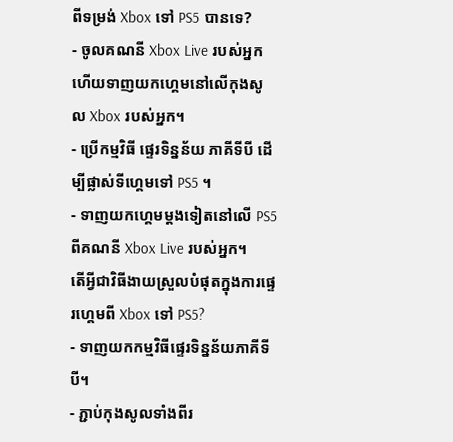ពីទម្រង់ Xbox ទៅ PS5 បានទេ?
- ចូលគណនី Xbox Live របស់អ្នក ហើយទាញយកហ្គេមនៅលើកុងសូល Xbox របស់អ្នក។
- ប្រើកម្មវិធី ផ្ទេរទិន្នន័យ ភាគីទីបី ដើម្បីផ្លាស់ទីហ្គេមទៅ PS5 ។
- ទាញយកហ្គេមម្តងទៀតនៅលើ PS5 ពីគណនី Xbox Live របស់អ្នក។
តើអ្វីជាវិធីងាយស្រួលបំផុតក្នុងការផ្ទេរហ្គេមពី Xbox ទៅ PS5?
- ទាញយកកម្មវិធីផ្ទេរទិន្នន័យភាគីទីបី។
- ភ្ជាប់កុងសូលទាំងពីរ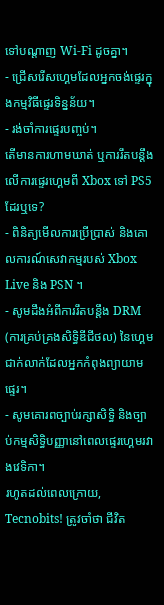ទៅបណ្តាញ Wi-Fi ដូចគ្នា។
- ជ្រើសរើសហ្គេមដែលអ្នកចង់ផ្ទេរក្នុងកម្មវិធីផ្ទេរទិន្នន័យ។
- រង់ចាំការផ្ទេរបញ្ចប់។
តើមានការហាមឃាត់ ឬការរឹតបន្តឹងលើការផ្ទេរហ្គេមពី Xbox ទៅ PS5 ដែរឬទេ?
- ពិនិត្យមើលការប្រើប្រាស់ និងគោលការណ៍សេវាកម្មរបស់ Xbox Live និង PSN ។
- សូមដឹងអំពីការរឹតបន្តឹង DRM (ការគ្រប់គ្រងសិទ្ធិឌីជីថល) នៃហ្គេមជាក់លាក់ដែលអ្នកកំពុងព្យាយាមផ្ទេរ។
- សូមគោរពច្បាប់រក្សាសិទ្ធិ និងច្បាប់កម្មសិទ្ធិបញ្ញានៅពេលផ្ទេរហ្គេមរវាងវេទិកា។
រហូតដល់ពេលក្រោយ, Tecnobits! ត្រូវចាំថា ជីវិត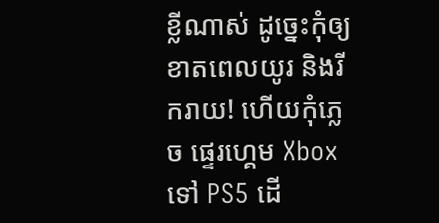ខ្លីណាស់ ដូច្នេះកុំឲ្យខាតពេលយូរ និងរីករាយ! ហើយកុំភ្លេច ផ្ទេរហ្គេម Xbox ទៅ PS5 ដើ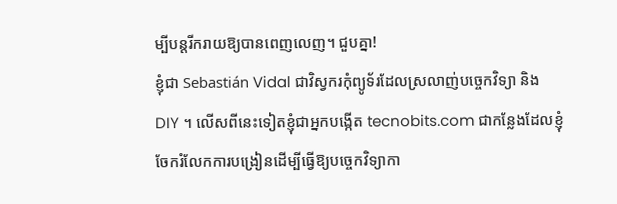ម្បីបន្តរីករាយឱ្យបានពេញលេញ។ ជួបគ្នា!
ខ្ញុំជា Sebastián Vidal ជាវិស្វករកុំព្យូទ័រដែលស្រលាញ់បច្ចេកវិទ្យា និង DIY ។ លើសពីនេះទៀតខ្ញុំជាអ្នកបង្កើត tecnobits.com ជាកន្លែងដែលខ្ញុំចែករំលែកការបង្រៀនដើម្បីធ្វើឱ្យបច្ចេកវិទ្យាកា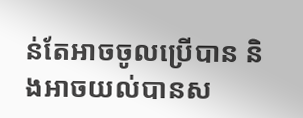ន់តែអាចចូលប្រើបាន និងអាចយល់បានស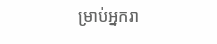ម្រាប់អ្នករា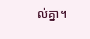ល់គ្នា។